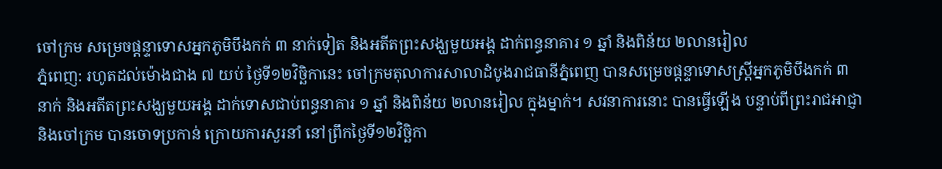ចៅក្រម សម្រេចផ្តន្ទាទោសអ្នកភូមិបឹងកក់ ៣ នាក់ទៀត និងអតីតព្រះសង្ឃមួយអង្គ ដាក់ពន្ធនាគារ ១ ឆ្នាំ និងពិន័យ ២លានរៀល
ភ្នំពេញ: រហូតដល់ម៉ោងជាង ៧ យប់ ថ្ងៃទី១២វិច្ឆិកានេះ ចៅក្រមតុលាការសាលាដំបូងរាជធានីភ្នំពេញ បានសម្រេចផ្តន្ទាទោសស្ត្រីអ្នកភូមិបឹងកក់ ៣ នាក់ និងអតីតព្រះសង្ឃមួយអង្គ ដាក់ទោសជាប់ពន្ធនាគារ ១ ឆ្នាំ និងពិន័យ ២លានរៀល ក្នុងម្នាក់។ សវនាការនោះ បានធ្វើឡើង បន្ទាប់ពីព្រះរាជអាជ្ញា និងចៅក្រម បានចោទប្រកាន់ ក្រោយការសួរនាំ នៅព្រឹកថ្ងៃទី១២វិច្ឆិកា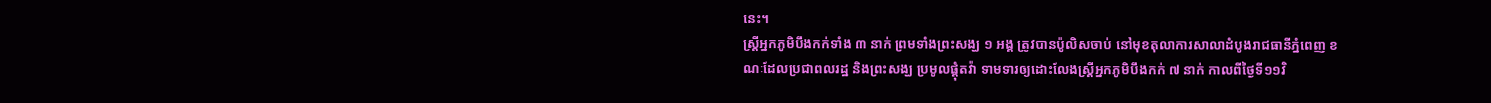នេះ។
ស្ត្រីអ្នកភូមិបឹងកក់ទាំង ៣ នាក់ ព្រមទាំងព្រះសង្ឃ ១ អង្គ ត្រូវបានប៉ូលិសចាប់ នៅមុខតុលាការសាលាដំបូងរាជធានីភ្នំពេញ ខណៈដែលប្រជាពលរដ្ឋ និងព្រះសង្ឃ ប្រមូលផ្តុំតវ៉ា ទាមទារឲ្យដោះលែងស្ត្រីអ្នកភូមិបឹងកក់ ៧ នាក់ កាលពីថ្ងៃទី១១វិ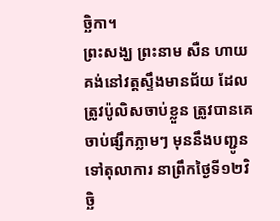ច្ឆិកា។
ព្រះសង្ឃ ព្រះនាម សឺន ហាយ គង់នៅវត្តស្ទឹងមានជ័យ ដែលត្រូវប៉ូលិសចាប់ខ្លួន ត្រូវបានគេចាប់ផ្សឹកភ្លាមៗ មុននឹងបញ្ជូនទៅតុលាការ នាព្រឹកថ្ងៃទី១២វិច្ឆិ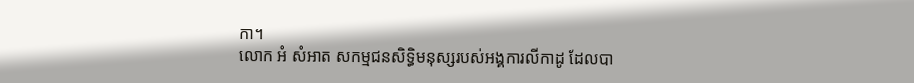កា។
លោក អំ សំអាត សកម្មជនសិទ្ធិមនុស្សរបស់អង្គការលីកាដូ ដែលបា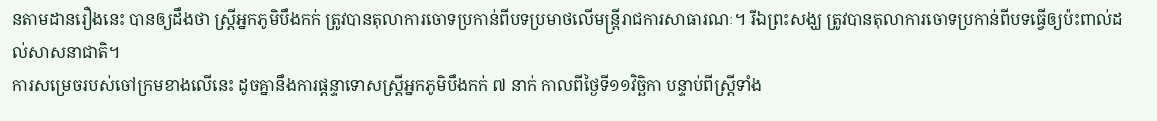នតាមដានរឿងនេះ បានឲ្យដឹងថា ស្ត្រីអ្នកភូមិបឹងកក់ ត្រូវបានតុលាការចោទប្រកាន់ពីបទប្រមាថលើមន្ត្រីរាជការសាធារណៈ។ រីឯព្រះសង្ឃ ត្រូវបានតុលាការចោទប្រកាន់ពីបទធ្វើឲ្យប៉ះពាល់ដល់សាសនាជាតិ។
ការសម្រេចរបស់ចៅក្រមខាងលើនេះ ដូចគ្នានឹងការផ្តន្ទាទោសស្ត្រីអ្នកភូមិបឹងកក់ ៧ នាក់ កាលពីថ្ងៃទី១១វិច្ឆិកា បន្ទាប់ពីស្ត្រីទាំង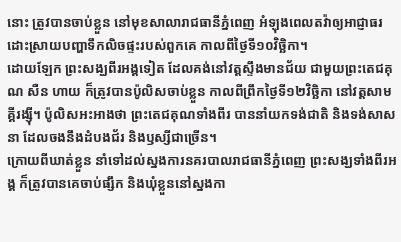នោះ ត្រូវបានចាប់ខ្លួន នៅមុខសាលារាជធានីភ្នំពេញ អំឡុងពេលតវ៉ាឲ្យអាជ្ញាធរ ដោះស្រាយបញ្ហាទឹកលិចផ្ទះរបស់ពួកគេ កាលពីថ្ងៃទី១០វិច្ឆិកា។
ដោយឡែក ព្រះសង្ឃពីរអង្គទៀត ដែលគង់នៅវត្តស្ទឹងមានជ័យ ជាមួយព្រះតេជគុណ សឺន ហាយ ក៏ត្រូវបានប៉ូលិសចាប់ខ្លួន កាលពីព្រឹកថ្ងៃទី១២វិច្ឆិកា នៅវត្តសាមគ្គីរង្ស៊ី។ ប៉ូលិសអះអាងថា ព្រះតេជគុណទាំងពីរ បាននាំយកទង់ជាតិ និងទង់សាសនា ដែលចងនឹងដំបងជ័រ និងឫស្សីជាច្រើន។
ក្រោយពីឃាត់ខ្លួន នាំទៅដល់ស្នងការនគរបាលរាជធានីភ្នំពេញ ព្រះសង្ឃទាំងពីរអង្គ ក៏ត្រូវបានគេចាប់ផ្សឹក និងឃុំខ្លួននៅស្នងកា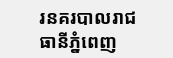រនគរបាលរាជធានីភ្នំពេញ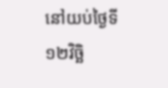នៅយប់ថ្ងៃទី១២វិច្ឆិ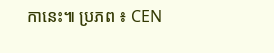កានេះ៕ ប្រភព ៖ CEN